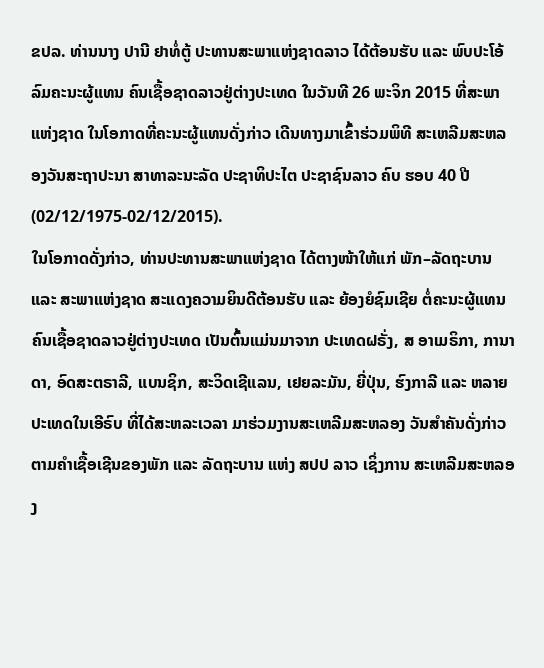ຂປລ. ທ່ານນາງ ປານີ ຢາທໍ່ຕູ້ ປະທານສະພາແຫ່ງຊາດລາວ ໄດ້ຕ້ອນຮັບ ແລະ ພົບປະໂອ້ລົມຄະນະຜູ້ແທນ ຄົນເຊື້ອຊາດລາວຢູ່ຕ່າງປະເທດ ໃນວັນທີ 26 ພະຈິກ 2015 ທີ່ສະພາແຫ່ງຊາດ ໃນໂອກາດທີ່ຄະນະຜູ້ແທນດັ່ງກ່າວ ເດີນທາງມາເຂົ້າຮ່ວມພິທີ ສະເຫລີມສະຫລອງວັນສະຖາປະນາ ສາທາລະນະລັດ ປະຊາທິປະໄຕ ປະຊາຊົນລາວ ຄົບ ຮອບ 40 ປີ (02/12/1975-02/12/2015).
ໃນໂອກາດດັ່ງກ່າວ, ທ່ານປະທານສະພາແຫ່ງຊາດ ໄດ້ຕາງໜ້າໃຫ້ແກ່ ພັກ–ລັດຖະບານ ແລະ ສະພາແຫ່ງຊາດ ສະແດງຄວາມຍິນດີຕ້ອນຮັບ ແລະ ຍ້ອງຍໍຊົມເຊີຍ ຕໍ່ຄະນະຜູ້ແທນ ຄົນເຊື້ອຊາດລາວຢູ່ຕ່າງປະເທດ ເປັນຕົ້ນແມ່ນມາຈາກ ປະເທດຝຣັ່ງ, ສ ອາເມຣິກາ, ການາດາ, ອົດສະຕຣາລີ, ແບນຊິກ, ສະວິດເຊີແລນ, ເຢຍລະມັນ, ຍີ່ປຸ່ນ, ຮົງກາລີ ແລະ ຫລາຍປະເທດໃນເອີຣົບ ທີ່ໄດ້ສະຫລະເວລາ ມາຮ່ວມງານສະເຫລີມສະຫລອງ ວັນສຳຄັນດັ່ງກ່າວ ຕາມຄຳເຊື້ອເຊີນຂອງພັກ ແລະ ລັດຖະບານ ແຫ່ງ ສປປ ລາວ ເຊິ່ງການ ສະເຫລີມສະຫລອງ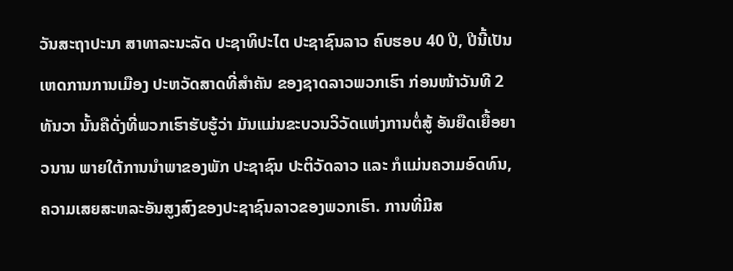ວັນສະຖາປະນາ ສາທາລະນະລັດ ປະຊາທິປະໄຕ ປະຊາຊົນລາວ ຄົບຮອບ 40 ປີ, ປີນີ້ເປັນເຫດການການເມືອງ ປະຫວັດສາດທີ່ສຳຄັນ ຂອງຊາດລາວພວກເຮົາ ກ່ອນໜ້າວັນທີ 2 ທັນວາ ນັ້ນຄືດັ່ງທີ່ພວກເຮົາຮັບຮູ້ວ່າ ມັນແມ່ນຂະບວນວິວັດແຫ່ງການຕໍ່ສູ້ ອັນຍືດເຍື້ອຍາວນານ ພາຍໃຕ້ການນຳພາຂອງພັກ ປະຊາຊົນ ປະຕິວັດລາວ ແລະ ກໍແມ່ນຄວາມອົດທົນ, ຄວາມເສຍສະຫລະອັນສູງສົງຂອງປະຊາຊົນລາວຂອງພວກເຮົາ. ການທີ່ມີສ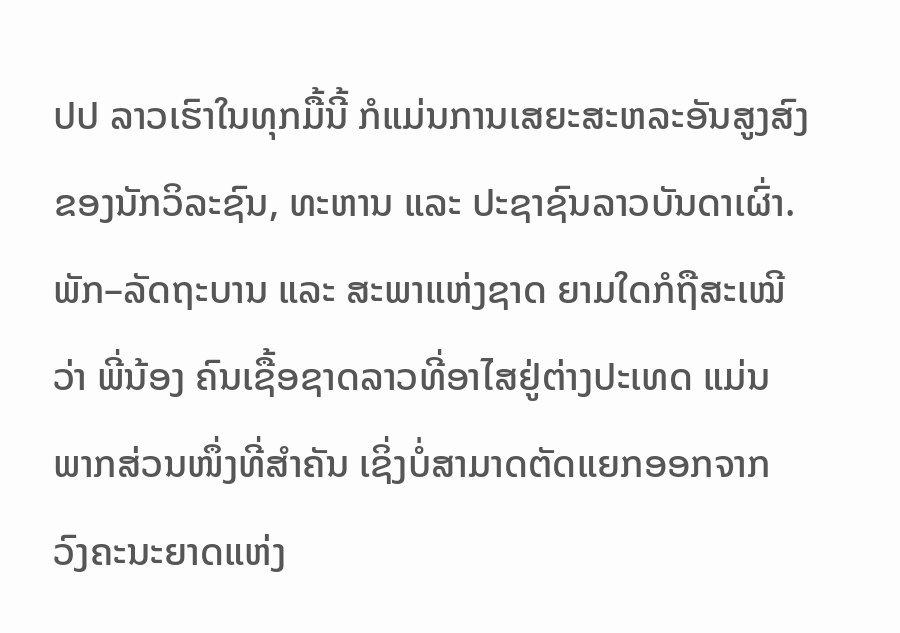ປປ ລາວເຮົາໃນທຸກມື້ນີ້ ກໍແມ່ນການເສຍະສະຫລະອັນສູງສົງ ຂອງນັກວິລະຊົນ, ທະຫານ ແລະ ປະຊາຊົນລາວບັນດາເຜົ່າ. ພັກ–ລັດຖະບານ ແລະ ສະພາແຫ່ງຊາດ ຍາມໃດກໍຖືສະເໝີວ່າ ພີ່ນ້ອງ ຄົນເຊື້ອຊາດລາວທີ່ອາໄສຢູ່ຕ່າງປະເທດ ແມ່ນພາກສ່ວນໜຶ່ງທີ່ສຳຄັນ ເຊິ່ງບໍ່ສາມາດຕັດແຍກອອກຈາກ ວົງຄະນະຍາດແຫ່ງ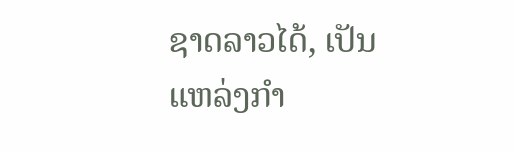ຊາດລາວໄດ້, ເປັນແຫລ່ງກຳ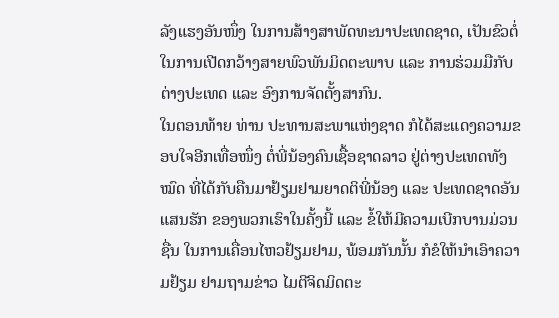ລັງແຮງອັນໜຶ່ງ ໃນການສ້າງສາພັດທະນາປະເທດຊາດ, ເປັນຂົວຕໍ່ໃນການເປີດກວ້າງສາຍພົວພັນມິດຕະພາບ ແລະ ການຮ່ວມມືກັບຕ່າງປະເທດ ແລະ ອົງການຈັດຕັ້ງສາກົນ.
ໃນຕອນທ້າຍ ທ່ານ ປະທານສະພາແຫ່ງຊາດ ກໍໄດ້ສະແດງຄວາມຂອບໃຈອີກເທື່ອໜຶ່ງ ຕໍ່ພີ່ນ້ອງຄົນເຊື້ອຊາດລາວ ຢູ່ຕ່າງປະເທດທັງໝົດ ທີ່ໄດ້ກັບຄືນມາຢ້ຽມຢາມຍາດຕິພີ່ນ້ອງ ແລະ ປະເທດຊາດອັນແສນຮັກ ຂອງພວກເຮົາໃນຄັ້ງນີ້ ແລະ ຂໍ້ໃຫ້ມີຄວາມເບີກບານມ່ວນຊື່ນ ໃນການເຄື່ອນໄຫວຢ້ຽມຢາມ, ພ້ອມກັນນັ້ນ ກໍຂໍໃຫ້ນຳເອົາຄວາມຢ້ຽມ ຢາມຖາມຂ່າວ ໄມຕີຈິດມິດຕະ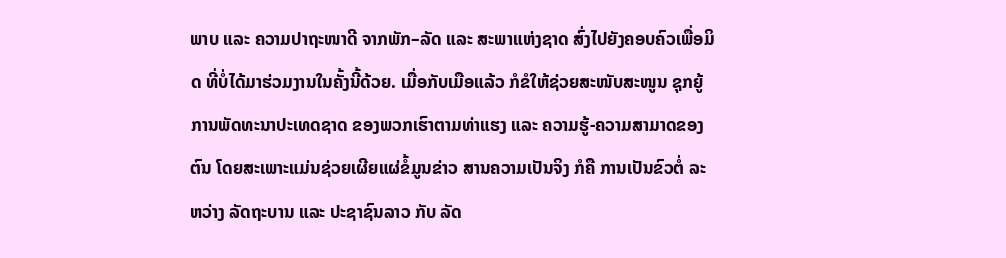ພາບ ແລະ ຄວາມປາຖະໜາດີ ຈາກພັກ–ລັດ ແລະ ສະພາແຫ່ງຊາດ ສົ່ງໄປຍັງຄອບຄົວເພື່ອມິດ ທີ່ບໍ່ໄດ້ມາຮ່ວມງານໃນຄັ້ງນີ້ດ້ວຍ. ເມື່ອກັບເມືອແລ້ວ ກໍຂໍໃຫ້ຊ່ວຍສະໜັບສະໜູນ ຊຸກຍູ້ການພັດທະນາປະເທດຊາດ ຂອງພວກເຮົາຕາມທ່າແຮງ ແລະ ຄວາມຮູ້-ຄວາມສາມາດຂອງຕົນ ໂດຍສະເພາະແມ່ນຊ່ວຍເຜີຍແຜ່ຂໍ້ມູນຂ່າວ ສານຄວາມເປັນຈິງ ກໍຄື ການເປັນຂົວຕໍ່ ລະຫວ່າງ ລັດຖະບານ ແລະ ປະຊາຊົນລາວ ກັບ ລັດ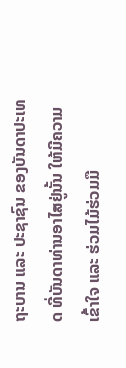ຖະບານ ແລະ ປະຊາຊົນ ຂອງບັນດາປະເທດ ທີ່ບັນດາທ່ານອາໄສຢູ່ນັ້ນ ໃຫ້ມີຄວາມເຂົ້າໃຈ ແລະ ຮ່ວມໄມ້ຮ່ວມມື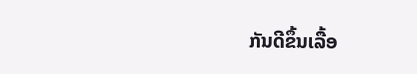ກັນດີຂຶ້ນເລື້ອ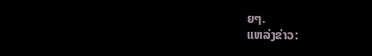ຍໆ.
ແຫລ່ງຂ່າວ: